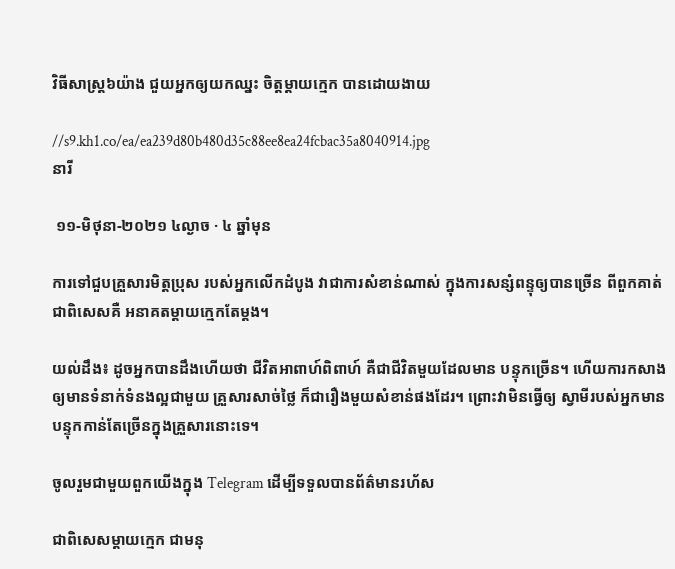វិធីសាស្ត្រ៦យ៉ាង ជួយអ្នកឲ្យយកឈ្នះ ចិត្តម្តាយក្មេក បានដោយងាយ

//s9.kh1.co/ea/ea239d80b480d35c88ee8ea24fcbac35a8040914.jpg
នារី

 ១១-មិថុនា-២០២១ ៤ល្ងាច · ៤ ឆ្នាំមុន

ការទៅជួបគ្រួសារមិត្តប្រុស របស់អ្នកលើកដំបូង វាជាការសំខាន់ណាស់ ក្នុងការសន្សំពន្ទុឲ្យបានច្រើន ពីពួកគាត់ ជាពិសេសគឺ អនាគតម្តាយក្មេកតែម្តង។

យល់ដឹង៖ ដូចអ្នកបានដឹងហើយថា ជីវិតអាពាហ៍ពិពាហ៍ គឺជាជីវិតមួយដែលមាន បន្ទុកច្រើន។ ហើយការកសាងឲ្យមានទំនាក់ទំនងល្អជាមួយ គ្រួសារសាច់ថ្លៃ ក៏ជារឿងមួយសំខាន់ផងដែរ។ ព្រោះវាមិនធ្វើឲ្យ ស្វាមីរបស់អ្នកមាន បន្ទុកកាន់តែច្រើនក្នុងគ្រួសារនោះទេ។

ចូលរួមជាមួយពួកយើងក្នុង Telegram ដើម្បីទទួលបានព័ត៌មានរហ័ស

ជាពិសេសម្តាយក្មេក ជាមនុ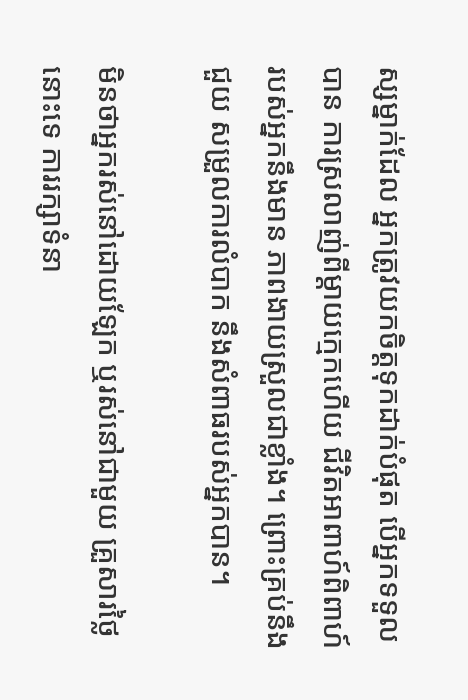ស្សម្នាក់ដែល អ្នកត្រូវយកចិត្តទុកដាក់បំផុត បើអ្នកទទួលបាន ការស្រលាញ់ពីម្តាយក្មេកហើយ ជីវិតអាពាហ៍ពិពាហ៍ របស់អ្នកនឹងមាន ភាពងាយស្រួលជាខ្លាំង។ ព្រោះគ្រប់នឹងជួយ សម្រួលការលំបាក នឹងសំពាធរបស់អ្នកបាន។

មិនថាអ្នករស់នៅដោយឡែក ឬរស់នៅជាមួយ គ្រួសារថ្លៃនោះទេ ការរក្សាទំនា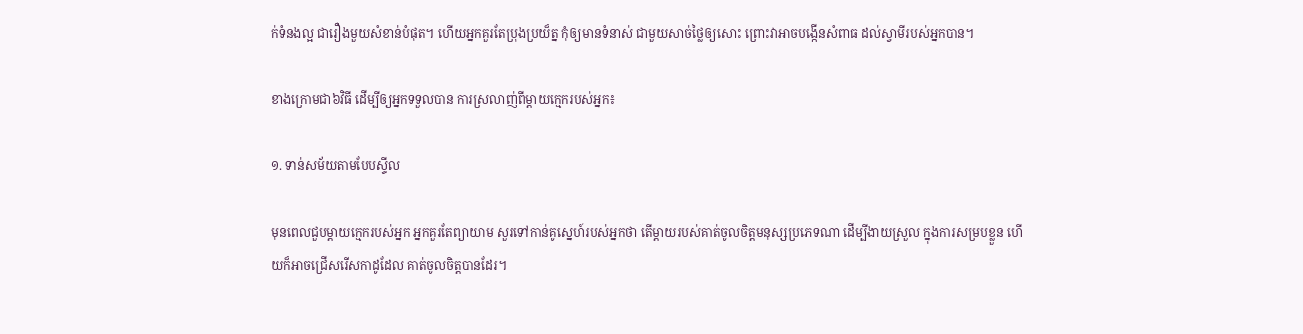ក់ទំនងល្អ ជារឿងមួយសំខាន់បំផុត។ ហើយអ្នកគួរតែប្រុងប្រយ៏ត្ន កុំឲ្យមានទំនាស់ ជាមួយសាច់ថ្លៃឲ្យសោះ ព្រោះវាអាចបង្កើនសំពាធ ដល់ស្វាមីរបស់អ្នកបាន។

ខាងក្រោមជា៦វិធី ដើម្បីឲ្យអ្នកទទួលបាន ការស្រលាញ់ពីម្តាយក្មេករបស់អ្នក៖

១. ទាន់សម័យតាមបែបស្ទីល

មុនពេលជួបម្តាយក្មេករបស់អ្នក អ្នកគួរតែព្យាយាម សួរទៅកាន់គូស្នេហ៍របស់អ្នកថា តើម្តាយរបស់គាត់ចូលចិត្តមនុស្សប្រភេទណា ដើម្បីងាយស្រួល ក្នុងការសម្របខ្លួន ហើយក៏អាចជ្រើសរើសកាដូដែល គាត់ចូលចិត្តបានដែរ។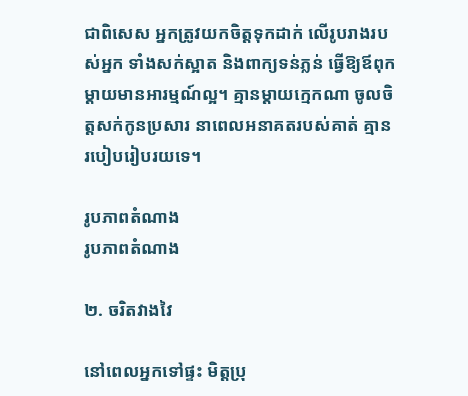ជាពិសេស អ្នកត្រូវយកចិត្តទុកដាក់ លើរូបរាងរបស់អ្នក ទាំងសក់ស្អាត និងពាក្យទន់ភ្លន់ ធ្វើឱ្យឪពុកម្តាយមានអារម្មណ៍ល្អ។ គ្មានម្ដាយក្មេកណា ចូលចិត្តសក់កូនប្រសារ នាពេលអនាគតរបស់គាត់ គ្មានរបៀបរៀបរយទេ។

រូបភាពតំណាង
រូបភាពតំណាង

២. ចរិតវាងវៃ

នៅពេលអ្នកទៅផ្ទះ មិត្តប្រុ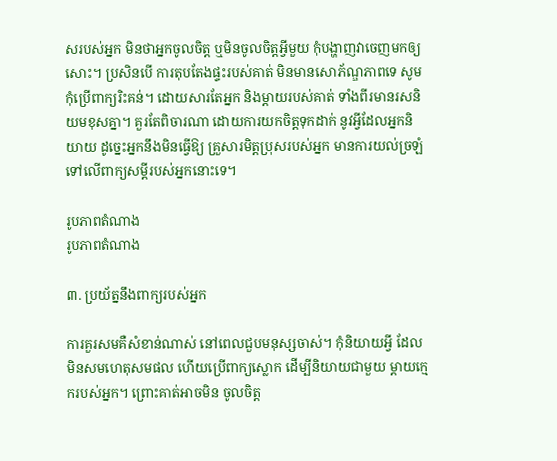សរបស់អ្នក មិនថាអ្នកចូលចិត្ត ឬមិនចូលចិត្តអ្វីមួយ កុំបង្ហាញវាចេញមកឲ្យសោះ។ ប្រសិនបើ ការតុបតែងផ្ទះរបស់គាត់ មិនមានសោភ័ណ្ឌភាពទេ សូមកុំប្រើពាក្យរិះគន់។ ដោយសារតែអ្នក និងម្តាយរបស់គាត់ ទាំងពីរមានរសនិយមខុសគ្នា។ គួរតែពិចារណា ដោយការយកចិត្តទុកដាក់ នូវអ្វីដែលអ្នកនិយាយ ដូច្នេះអ្នកនឹងមិនធ្វើឱ្យ គ្រួសារមិត្តប្រុសរបស់អ្នក មានការយល់ច្រឡំ ទៅលើពាក្យសម្តីរបស់អ្នកនោះទេ។

រូបភាពតំណាង
រូបភាពតំណាង

៣. ប្រយ័ត្ននឹងពាក្យរបស់អ្នក

ការគួរសមគឺសំខាន់ណាស់ នៅពេលជួបមនុស្សចាស់។ កុំនិយាយអ្វី ដែលមិនសមហេតុសមផល ហើយប្រើពាក្យស្លោក ដើម្បីនិយាយជាមួយ ម្តាយក្មេករបស់អ្នក។ ព្រោះគាត់អាចមិន ចូលចិត្ត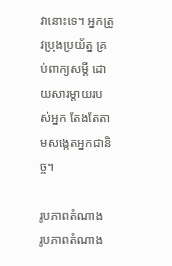វានោះទេ។ អ្នកត្រូវប្រុងប្រយ័ត្ន គ្រប់ពាក្យសម្តី ដោយសារម្តាយរបស់អ្នក តែងតែតាមសង្កេតអ្នកជានិច្ច។

រូបភាពតំណាង
រូបភាពតំណាង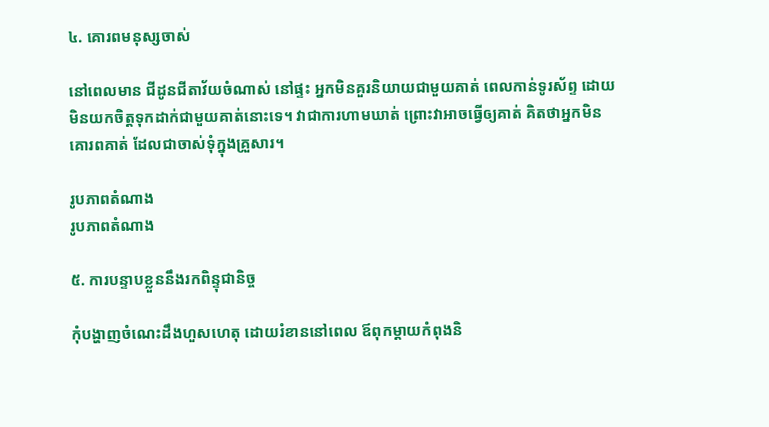៤. គោរពមនុស្សចាស់

នៅពេលមាន ជីដូនជីតាវ័យចំណាស់ នៅផ្ទះ អ្នកមិនគួរនិយាយជាមួយគាត់ ពេលកាន់ទូរស័ព្ទ ដោយមិនយកចិត្តទុកដាក់ជាមួយគាត់នោះទេ។ វាជាការហាមឃាត់ ព្រោះវាអាចធ្វើឲ្យគាត់ គិតថាអ្នកមិនគោរពគាត់ ដែលជាចាស់ទុំក្នុងគ្រួសារ។

រូបភាពតំណាង
រូបភាពតំណាង

៥. ការបន្ទាបខ្លួននឹងរកពិន្ទុជានិច្ច

កុំបង្ហាញចំណេះដឹងហួសហេតុ ដោយរំខាននៅពេល ឪពុកម្តាយកំពុងនិ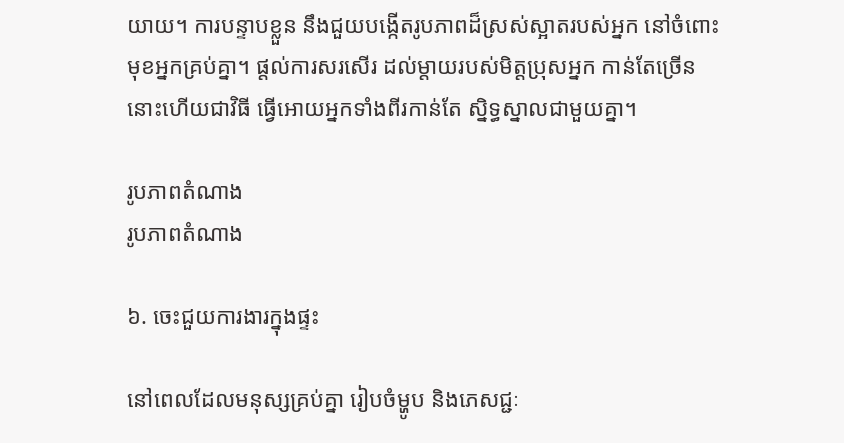យាយ។ ការបន្ទាបខ្លួន នឹងជួយបង្កើតរូបភាពដ៏ស្រស់ស្អាតរបស់អ្នក នៅចំពោះមុខអ្នកគ្រប់គ្នា។ ផ្តល់ការសរសើរ ដល់ម្តាយរបស់មិត្តប្រុសអ្នក កាន់តែច្រើននោះហើយជាវិធី ធ្វើអោយអ្នកទាំងពីរកាន់តែ ស្និទ្ធស្នាលជាមួយគ្នា។

រូបភាពតំណាង
រូបភាពតំណាង

៦. ចេះជួយការងារក្នុងផ្ទះ

នៅពេលដែលមនុស្សគ្រប់គ្នា រៀបចំម្ហូប និងភេសជ្ជៈ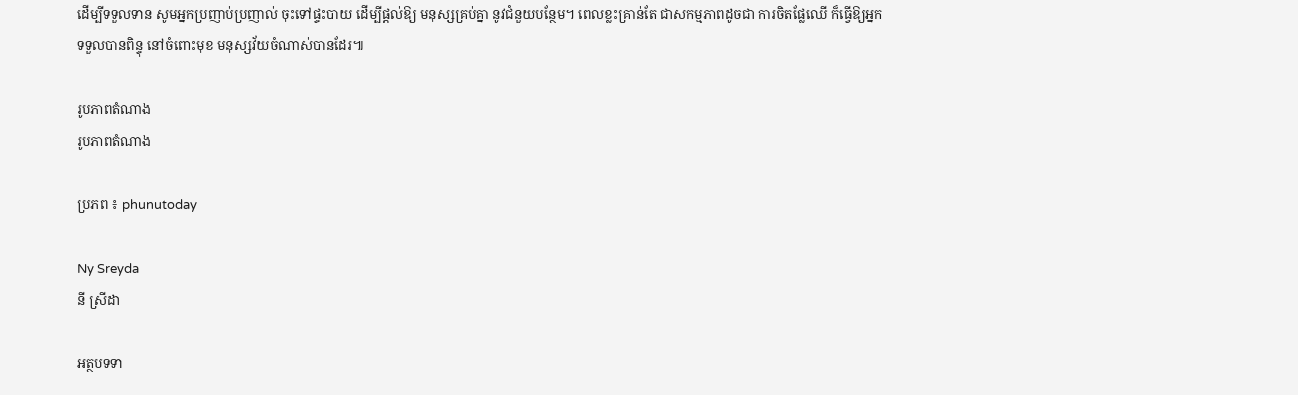ដើម្បីទទួលទាន សូមអ្នកប្រញាប់ប្រញាល់ ចុះទៅផ្ទះបាយ ដើម្បីផ្តល់ឱ្យ មនុស្សគ្រប់គ្នា នូវជំនួយបន្ថែម។ ពេលខ្លះគ្រាន់តែ ជាសកម្មភាពដូចជា ការចិតផ្លែឈើ ក៏ធ្វើឱ្យអ្នកទទួលបានពិន្ទុ នៅចំពោះមុខ មនុស្សវ័យចំណាស់បានដែរ៕

រូបភាពតំណាង
រូបភាពតំណាង

ប្រភព ៖ phunutoday

Ny Sreyda
នី ស្រីដា

អត្ថបទទា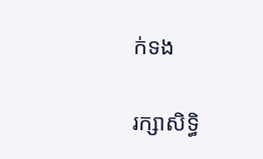ក់ទង

រក្សាសិទ្ធិ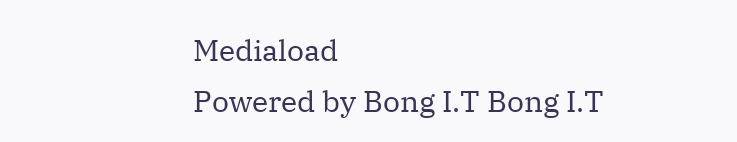Mediaload
Powered by Bong I.T Bong I.T